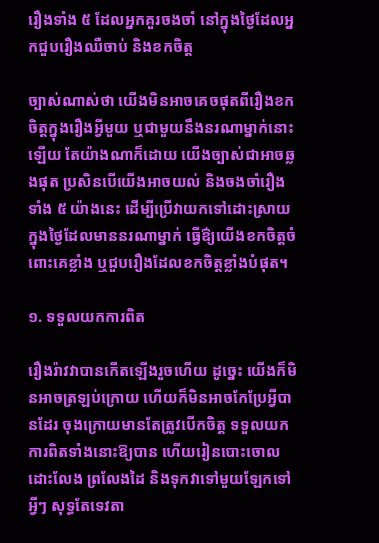រឿងទាំង ៥ ដែលអ្នកគួរចងចាំ នៅក្នុងថ្ងៃដែលអ្នកជួបរឿងឈឺចាប់ និងខកចិត្ត

ច្បាស់ណាស់ថា យើងមិនអាចគេចផុតពីរឿងខកចិត្តក្នុងរឿងអ្វីមួយ ឬជាមួយនឹងនរណាម្នាក់នោះឡើយ តែយ៉ាងណាក៏ដោយ យើងច្បាស់ជាអាចឆ្លងផុត ប្រសិនបើយើងអាចយល់ និងចងចាំរឿងទាំង ៥ យ៉ាងនេះ ដើម្បីប្រើវាយកទៅដោះស្រាយ ក្នុងថ្ងៃដែលមាននរណាម្នាក់ ធ្វើឱ៌្យយើងខកចិត្តចំពោះគេខ្លាំង ឬជួបរឿងដែលខកចិត្តខ្លាំងបំផុត។

១. ទទួលយកការពិត

រឿងរ៉ាវវាបានកើតឡើងរួចហើយ ដូច្នេះ យើងក៏មិនអាចត្រឡប់ក្រោយ ហើយក៏មិនអាចកែប្រែអ្វីបានដែរ ចុងក្រោយមានតែត្រូវបើកចិត្ត ទទួលយកការពិតទាំងនោះឱ្យបាន ហើយរៀនបោះចោល ដោះលែង ព្រលែងដៃ និងទុកវាទៅមួយឡែកទៅ អ្វីៗ សុទ្ធតែទេវតា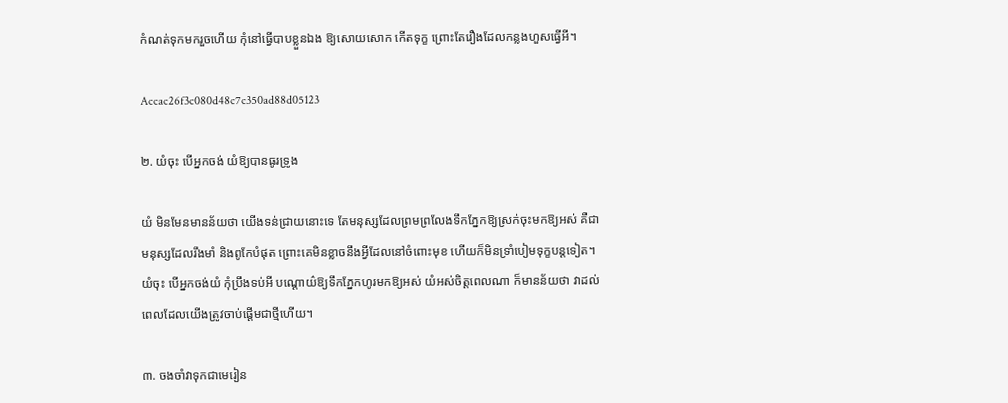កំណត់ទុកមករួចហើយ កុំនៅធ្វើបាបខ្លួនឯង ឱ្យសោយសោក កើតទុក្ខ ព្រោះតែរឿងដែលកន្លងហួសធ្វើអី។

Accac26f3c080d48c7c350ad88d05123

២. យំចុះ បើអ្នកចង់ យំឱ្យបានធូរទ្រូង

យំ មិនមែនមានន័យថា យើងទន់ជ្រាយនោះទេ តែមនុស្សដែលព្រមព្រលែងទឹកភ្នែកឱ្យស្រក់ចុះមកឱ្យអស់ គឺជាមនុស្សដែលរឹងមាំ និងពូកែបំផុត ព្រោះគេមិនខ្លាចនឹងអ្វីដែលនៅចំពោះមុខ ហើយក៏មិនទ្រាំបៀមទុក្ខបន្តទៀត។ យំចុះ បើអ្នកចង់យំ កុំប្រឹងទប់អី បណ្ដោយ៌ឱ្យទឹកភ្នែកហូរមកឱ្យអស់ យំអស់ចិត្តពេលណា ក៏មានន័យថា វាដល់ពេលដែលយើងត្រូវចាប់ផ្ដើមជាថ្មីហើយ។

៣. ចងចាំវាទុកជាមេរៀន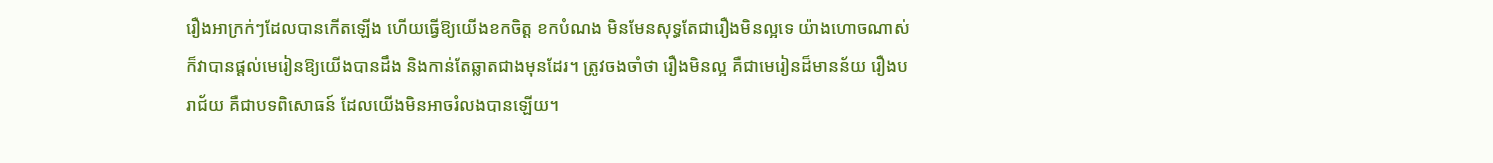រឿងអាក្រក់ៗដែលបានកើតឡើង ហើយធ្វើឱ្យយើងខកចិត្ត ខកបំណង មិនមែនសុទ្ធតែជារឿងមិនល្អទេ យ៉ាងហោចណាស់ ក៏វាបានផ្ដល់មេរៀនឱ្យយើងបានដឹង និងកាន់តែឆ្លាតជាងមុនដែរ។ ត្រូវចងចាំថា រឿងមិនល្អ គឺជាមេរៀនដ៏មានន័យ រឿងបរាជ័យ គឺជាបទពិសោធន៍ ដែលយើងមិនអាចរំលងបានឡើយ។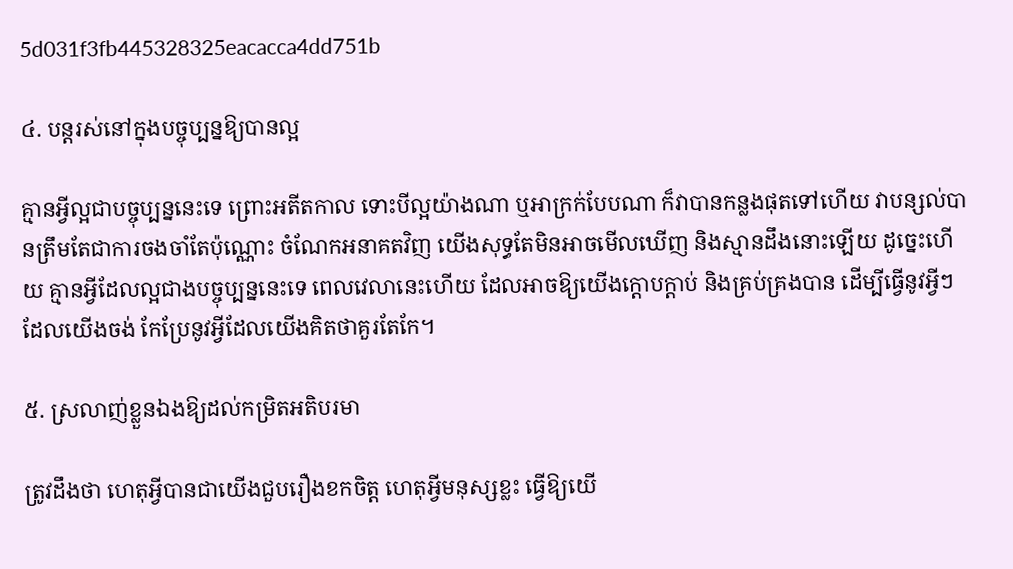5d031f3fb445328325eacacca4dd751b

៤. បន្តរស់នៅក្នុងបច្ចុប្បន្នឱ្យបានល្អ

គ្មានអ្វីល្អជាបច្ចុប្បន្ននេះទេ ព្រោះអតីតកាល ទោះបីល្អយ៉ាងណា ឬអាក្រក់បែបណា ក៏វាបានកន្លងផុតទៅហើយ វាបន្សល់បានត្រឹមតែជាការចងចាំតែប៉ុណ្ណោះ ចំណែកអនាគតវិញ យើងសុទ្ធតែមិនអាចមើលឃើញ និងស្មានដឹងនោះឡើយ ដូច្នេះហើយ គ្មានអ្វីដែលល្អជាងបច្ចុប្បន្ននេះទេ ពេលវេលានេះហើយ ដែលអាចឱ្យយើងក្ដោបក្ដាប់ និងគ្រប់គ្រងបាន ដើម្បីធ្វើនូវអ្វីៗដែលយើងចង់ កែប្រែនូវអ្វីដែលយើងគិតថាគួរតែកែ។

៥. ស្រលាញ់ខ្លួនឯងឱ្យដល់កម្រិតអតិបរមា

ត្រូវដឹងថា ហេតុអ្វីបានជាយើងជួបរឿងខកចិត្ត ហេតុអ្វីមនុស្សខ្លះ ធ្វើឱ្យយើ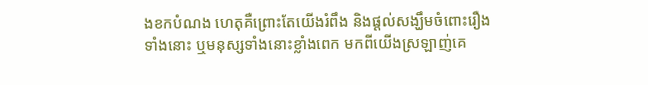ងខកបំណង ហេតុគឺព្រោះតែយើងរំពឹង និងផ្ដល់សង្ឃឹមចំពោះរឿងទាំងនោះ ឬមនុស្សទាំងនោះខ្លាំងពេក មកពីយើងស្រឡាញ់គេ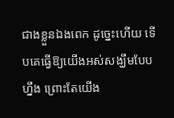ជាងខ្លួនឯងពេក ដូច្នេះហើយ ទើបគេធ្វើឱ្យយើងអស់សង្ឃឹមបែបហ្នឹង ព្រោះតែយើង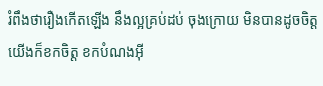រំពឹងថារឿងកើតឡើង នឹងល្អគ្រប់ដប់ ចុងក្រោយ មិនបានដូចចិត្ត យើងក៏ខកចិត្ត ខកបំណងអ៊ី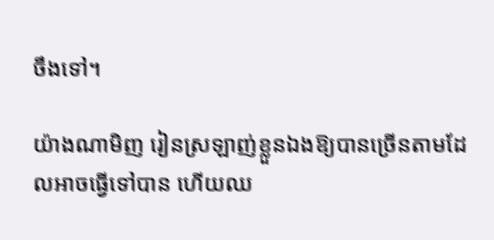ចឹងទៅ។

យ៉ាងណាមិញ រៀនស្រឡាញ់ខ្លួនឯងឱ្យបានច្រើនតាមដែលអាចធ្វើទៅបាន ហើយឈ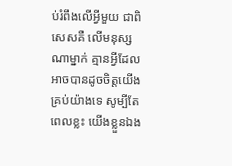ប់រំពឹងលើអ្វីមួយ ជាពិសេសគឺ លើមនុស្សណាម្នាក់ គ្មានអ្វីដែលអាចបានដូចចិត្តយើងគ្រប់យ៉ាងទេ សូម្បីតែពេលខ្លះ យើងខ្លួនឯង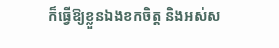ក៏ធ្វើឱ្យខ្លួនឯងខកចិត្ត និងអស់ស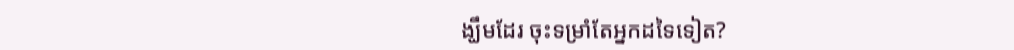ង្ឃឹមដែរ ចុះទម្រាំតែអ្នកដទៃទៀត?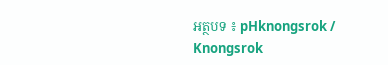អត្ថបទ ៖ pHknongsrok / Knongsrok